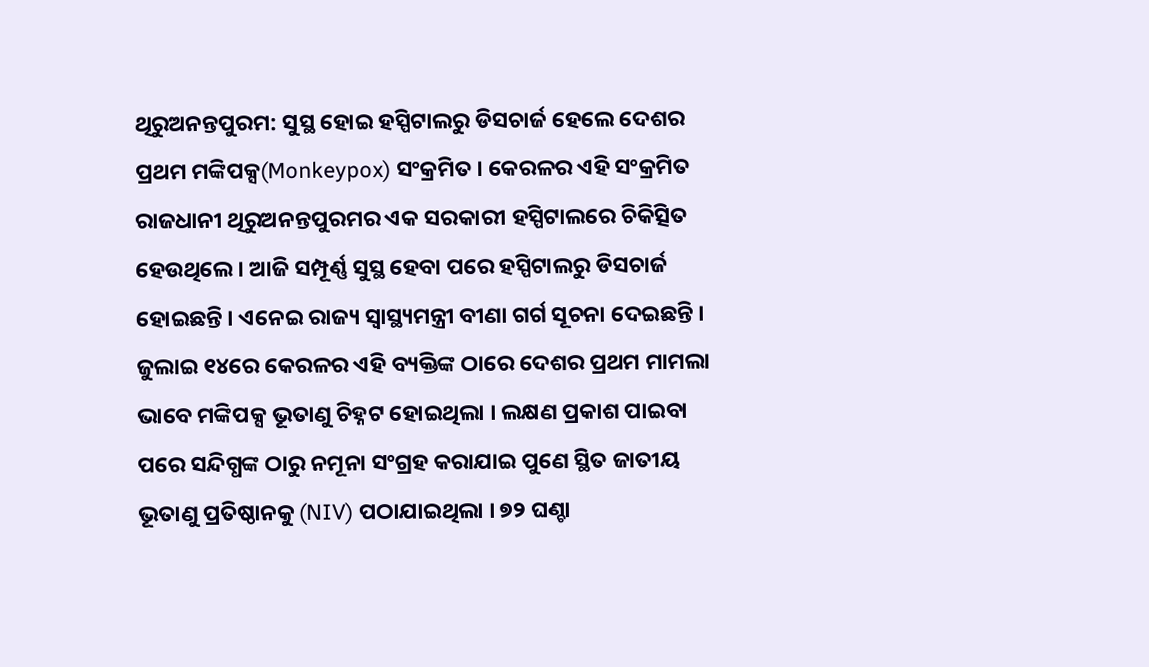ଥିରୁଅନନ୍ତପୁରମ: ସୁସ୍ଥ ହୋଇ ହସ୍ପିଟାଲରୁ ଡିସଚାର୍ଜ ହେଲେ ଦେଶର ପ୍ରଥମ ମଙ୍କିପକ୍ସ(Monkeypox) ସଂକ୍ରମିତ । କେରଳର ଏହି ସଂକ୍ରମିତ ରାଜଧାନୀ ଥିରୁଅନନ୍ତପୁରମର ଏକ ସରକାରୀ ହସ୍ପିଟାଲରେ ଚିକିତ୍ସିତ ହେଉଥିଲେ । ଆଜି ସମ୍ପୂର୍ଣ୍ଣ ସୁସ୍ଥ ହେବା ପରେ ହସ୍ପିଟାଲରୁ ଡିସଚାର୍ଜ ହୋଇଛନ୍ତି । ଏନେଇ ରାଜ୍ୟ ସ୍ବାସ୍ଥ୍ୟମନ୍ତ୍ରୀ ବୀଣା ଗର୍ଗ ସୂଚନା ଦେଇଛନ୍ତି ।
ଜୁଲାଇ ୧୪ରେ କେରଳର ଏହି ବ୍ୟକ୍ତିଙ୍କ ଠାରେ ଦେଶର ପ୍ରଥମ ମାମଲା ଭାବେ ମଙ୍କିପକ୍ସ ଭୂତାଣୁ ଚିହ୍ନଟ ହୋଇଥିଲା । ଲକ୍ଷଣ ପ୍ରକାଶ ପାଇବା ପରେ ସନ୍ଦିଗ୍ଧଙ୍କ ଠାରୁ ନମୂନା ସଂଗ୍ରହ କରାଯାଇ ପୁଣେ ସ୍ଥିତ ଜାତୀୟ ଭୂତାଣୁ ପ୍ରତିଷ୍ଠାନକୁ (NIV) ପଠାଯାଇଥିଲା । ୭୨ ଘଣ୍ଚା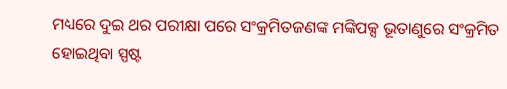ମଧ୍ୟରେ ଦୁଇ ଥର ପରୀକ୍ଷା ପରେ ସଂକ୍ରମିତଜଣଙ୍କ ମଙ୍କିପକ୍ସ ଭୂତାଣୁରେ ସଂକ୍ରମିତ ହୋଇଥିବା ସ୍ପଷ୍ଟ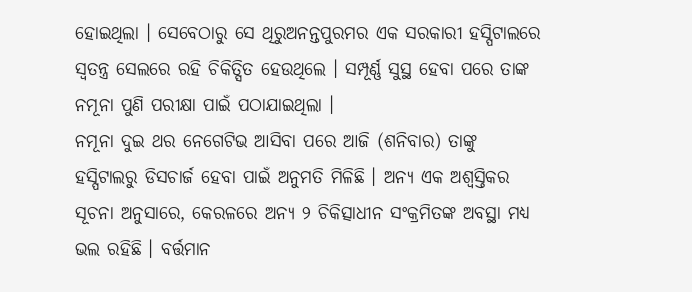ହୋଇଥିଲା । ସେବେଠାରୁ ସେ ଥିରୁଅନନ୍ତପୁରମର ଏକ ସରକାରୀ ହସ୍ପିଟାଲରେ ସ୍ବତନ୍ତ୍ର ସେଲରେ ରହି ଚିକିତ୍ସିତ ହେଉଥିଲେ । ସମ୍ପୂର୍ଣ୍ଣ ସୁସ୍ଥ ହେବା ପରେ ତାଙ୍କ ନମୂନା ପୁଣି ପରୀକ୍ଷା ପାଇଁ ପଠାଯାଇଥିଲା ।
ନମୂନା ଦୁଇ ଥର ନେଗେଟିଭ ଆସିବା ପରେ ଆଜି (ଶନିବାର) ତାଙ୍କୁ ହସ୍ପିଟାଲରୁ ଡିସଚାର୍ଜ ହେବା ପାଇଁ ଅନୁମତି ମିଳିଛି । ଅନ୍ୟ ଏକ ଅଶ୍ବସ୍ତିକର ସୂଚନା ଅନୁସାରେ, କେରଳରେ ଅନ୍ୟ ୨ ଚିକିତ୍ସାଧୀନ ସଂକ୍ରମିତଙ୍କ ଅବସ୍ଥା ମଧ୍ୟ ଭଲ ରହିଛି । ବର୍ତ୍ତମାନ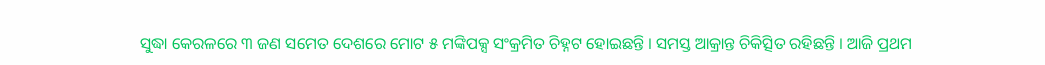ସୁଦ୍ଧା କେରଳରେ ୩ ଜଣ ସମେତ ଦେଶରେ ମୋଟ ୫ ମଙ୍କିପକ୍ସ ସଂକ୍ରମିତ ଚିହ୍ନଟ ହୋଇଛନ୍ତି । ସମସ୍ତ ଆକ୍ରାନ୍ତ ଚିକିତ୍ସିତ ରହିଛନ୍ତି । ଆଜି ପ୍ରଥମ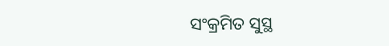ସଂକ୍ରମିତ ସୁସ୍ଥ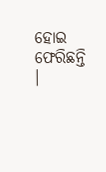ହୋଇ ଫେରିଛନ୍ତି ।